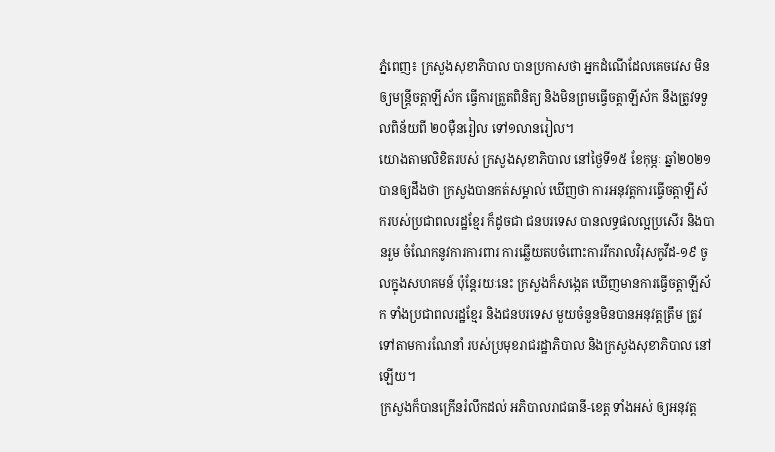ភ្នំពេញ៖ ក្រសួងសុខាភិបាល បានប្រកាសថា អ្នកដំណើដែលគេចវេស មិនឲ្យមន្ត្រីចត្តាឡីស័ក ធ្វើការត្រួតពិនិត្យ និងមិនព្រមធ្វើចត្តាឡីស័ក នឹងត្រូវទទួលពិន័យពី ២០ម៉ឺនរៀល ទៅ១លានរៀល។
យោងតាមលិខិតរបស់ ក្រសួងសុខាភិបាល នៅថ្ងៃទី១៥ ខែកុម្ភៈ ឆ្នាំ២០២១ បានឲ្យដឹងថា ក្រសួងបានកត់សម្គាល់ ឃើញថា ការអនុវត្តការធ្វើចត្តាឡីស័ករបស់ប្រជាពលរដ្ឋខ្មែរ ក៏ដូចជា ជនបរទេស បានលទ្ធផលល្អប្រសើរ និងបានរួម ចំណែកនូវការការពារ ការឆ្លើយតបចំពោះការរីករាលវិរុសកូវីដ-១៩ ចូលក្នុងសហគមន៍ ប៉ុន្ដែរយៈនេះ ក្រសួងក៏សង្កេត ឃើញមានការធ្វើចត្តាឡីស័ក ទាំងប្រជាពលរដ្ឋខ្មែរ និងជនបរទេស មួយចំនួនមិនបានអនុវត្តត្រឹម ត្រូវទៅតាមការណែនាំ របស់ប្រមុខរាជរដ្ឋាភិបាល និងក្រសួងសុខាភិបាល នៅឡើយ។
ក្រសួងក៏បានក្រើនរំលឹកដល់ អភិបាលរាជធានី-ខេត្ត ទាំងអស់ ឲ្យអនុវត្ត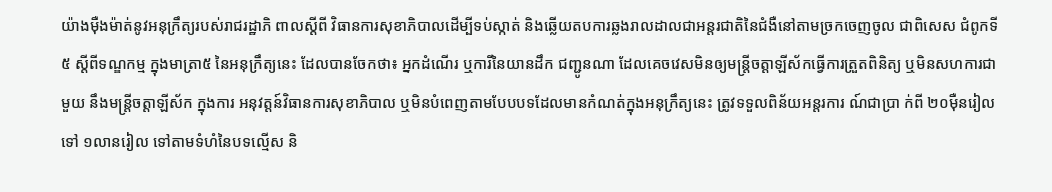យ៉ាងម៉ឺងម៉ាត់នូវអនុក្រឹត្យរបស់រាជរដ្ឋាភិ ពាលស្ដីពី វិធានការសុខាភិបាលដើម្បីទប់ស្កាត់ និងឆ្លើយតបការឆ្លងរាលដាលជាអន្តរជាតិនៃជំងឺនៅតាមច្រកចេញចូល ជាពិសេស ជំពូកទី៥ ស្ដីពីទណ្ឌកម្ម ក្នុងមាត្រា៥ នៃអនុក្រឹត្យនេះ ដែលបានចែកថា៖ អ្នកដំណើរ ឬការីនៃយានដឹក ជញ្ជូនណា ដែលគេចវេសមិនឲ្យមន្ត្រីចត្តាឡីស័កធ្វើការត្រួតពិនិត្យ ឬមិនសហការជាមួយ នឹងមន្ត្រីចត្តាឡីស័ក ក្នុងការ អនុវត្តន៍វិធានការសុខាភិបាល ឬមិនបំពេញតាមបែបបទដែលមានកំណត់ក្នុងអនុក្រឹត្យនេះ ត្រូវទទួលពិន័យអន្តរការ ណ៍ជាប្រា ក់ពី ២០ម៉ឺនរៀល ទៅ ១លានរៀល ទៅតាមទំហំនៃបទល្មើស និ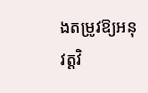ងតម្រូវឱ្យអនុវត្តវិ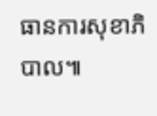ធានការសុខាភិបាល៕